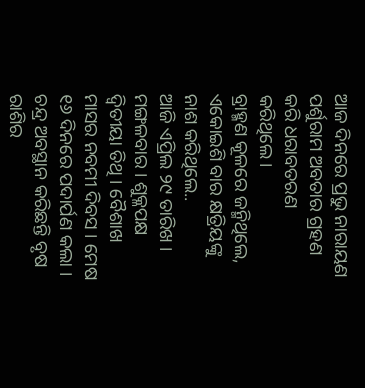ଆଜ ଦିନରେ ପ୍ରଭୁ ନାରାୟଣ ପର୍ଶୁରାମ ଅବତାର ଗ୍ରହଣ କରି ଧରାବତରଣ କରିଥିଲେ।
ବ୍ରାହ୍ମଣ କୂଳରେ ଜନ୍ମିଥିଲେ, ଏକୋଇଶି ବାର କ୍ଷତ୍ରିୟଙ୍କୁ ନାଶ କରିଥିଲେ..
ଆଜି ଏପ୍ରିଲ ୨୯ ତାରିଖ । ମଙ୍ଗଳବାର । ଶୁକ୍ଳପକ୍ଷ ଦ୍ୱିତୀୟା ତିଥି । ବୈଶାଖ ମାସର ନବମୀ ଦିବସ । ମେଷ ୧୬ ଦିନରେ ପଦାର୍ପଣ କଲା । ଚନ୍ଦ୍ର ଅବସ୍ଥାନ କରିଛନ୍ତି ବୃଷ ରାଶିର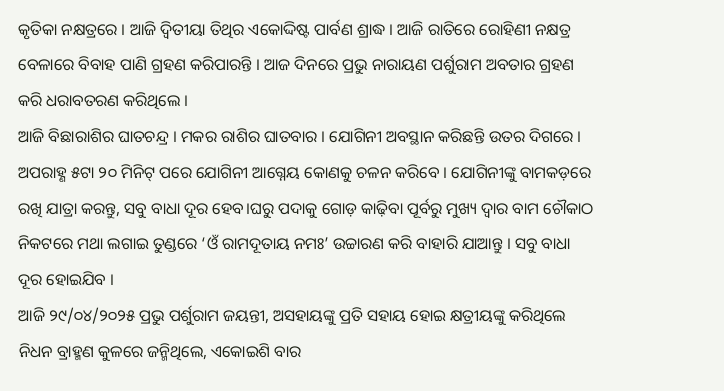କୃତିକା ନକ୍ଷତ୍ରରେ । ଆଜି ଦ୍ୱିତୀୟା ତିଥିର ଏକୋଦ୍ଦିଷ୍ଟ ପାର୍ବଣ ଶ୍ରାଦ୍ଧ । ଆଜି ରାତିରେ ରୋହିଣୀ ନକ୍ଷତ୍ର ବେଳାରେ ବିବାହ ପାଣି ଗ୍ରହଣ କରିପାରନ୍ତି । ଆଜ ଦିନରେ ପ୍ରଭୁ ନାରାୟଣ ପର୍ଶୁରାମ ଅବତାର ଗ୍ରହଣ କରି ଧରାବତରଣ କରିଥିଲେ ।
ଆଜି ବିଛାରାଶିର ଘାତଚନ୍ଦ୍ର । ମକର ରାଶିର ଘାତବାର । ଯୋଗିନୀ ଅବସ୍ଥାନ କରିଛନ୍ତି ଉତର ଦିଗରେ । ଅପରାହ୍ଣ ୫ଟା ୨୦ ମିନିଟ୍ ପରେ ଯୋଗିନୀ ଆଗ୍ନେୟ କୋଣକୁ ଚଳନ କରିବେ । ଯୋଗିନୀଙ୍କୁ ବାମକଡ଼ରେ ରଖି ଯାତ୍ରା କରନ୍ତୁ, ସବୁ ବାଧା ଦୂର ହେବ।ଘରୁ ପଦାକୁ ଗୋଡ଼ କାଢ଼ିବା ପୂର୍ବରୁ ମୁଖ୍ୟ ଦ୍ୱାର ବାମ ଚୌକାଠ ନିକଟରେ ମଥା ଲଗାଇ ତୁଣ୍ଡରେ ‘ଓଁ ରାମଦୂତାୟ ନମଃ’ ଉଚ୍ଚାରଣ କରି ବାହାରି ଯାଆନ୍ତୁ । ସବୁ ବାଧା ଦୂର ହୋଇଯିବ ।
ଆଜି ୨୯/୦୪/୨୦୨୫ ପ୍ରଭୁ ପର୍ଶୁରାମ ଜୟନ୍ତୀ, ଅସହାୟଙ୍କୁ ପ୍ରତି ସହାୟ ହୋଇ କ୍ଷତ୍ରୀୟଙ୍କୁ କରିଥିଲେ ନିଧନ ବ୍ରାହ୍ମଣ କୁଳରେ ଜନ୍ମିଥିଲେ, ଏକୋଇଶି ବାର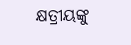କ୍ଷତ୍ରୀୟଙ୍କୁ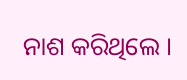ନାଶ କରିଥିଲେ ।